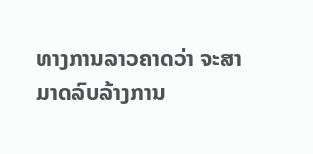ທາງການລາວຄາດວ່າ ຈະສາມາດລົບລ້າງການ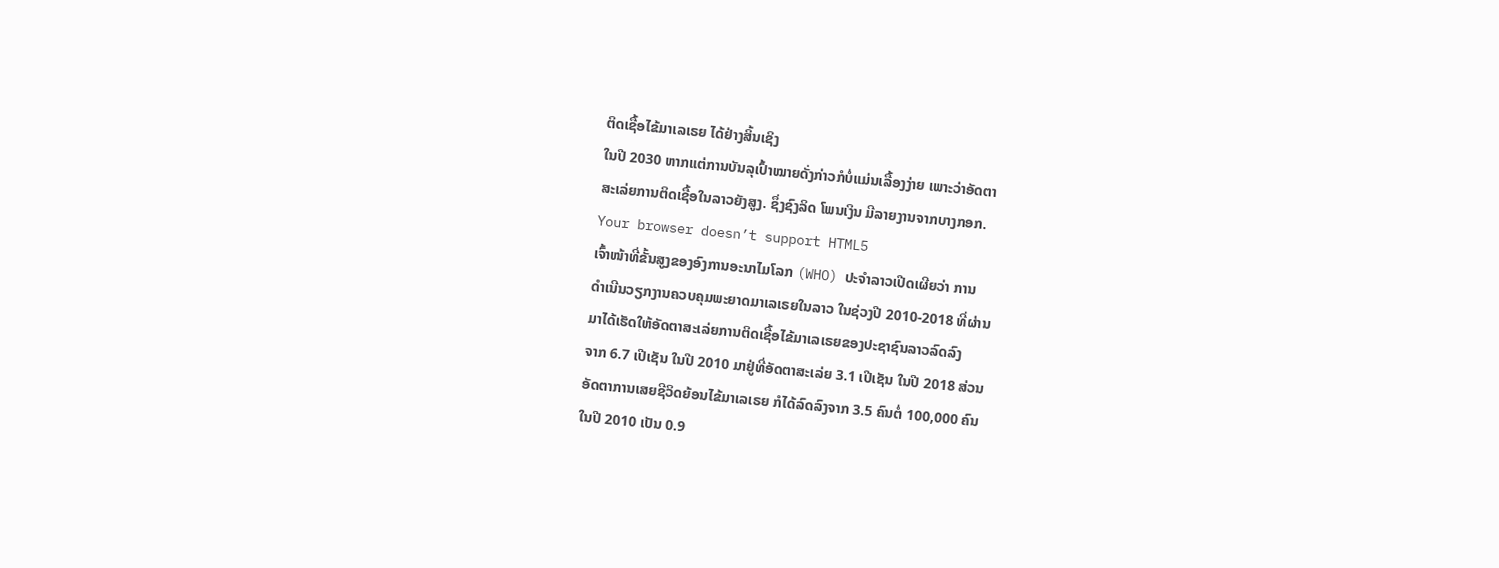ຕິດເຊື້ອໄຂ້ມາເລເຣຍ ໄດ້ຢ່າງສິ້ນເຊິງ
ໃນປີ 2030 ຫາກແຕ່ການບັນລຸເປົ້າໝາຍດັ່ງກ່າວກໍບໍ່ແມ່ນເລື້ອງງ່າຍ ເພາະວ່າອັດຕາ
ສະເລ່ຍການຕິດເຊື້ອໃນລາວຍັງສູງ. ຊຶ່ງຊົງລິດ ໂພນເງິນ ມີລາຍງານຈາກບາງກອກ.
Your browser doesn’t support HTML5
ເຈົ້າໜ້າທີ່ຂັ້ນສູງຂອງອົງການອະນາໄມໂລກ (WHO) ປະຈຳລາວເປີດເຜີຍວ່າ ການ
ດຳເນີນວຽກງານຄວບຄຸມພະຍາດມາເລເຣຍໃນລາວ ໃນຊ່ວງປີ 2010-2018 ທີ່ຜ່ານ
ມາໄດ້ເຮັດໃຫ້ອັດຕາສະເລ່ຍການຕິດເຊື້ອໄຂ້ມາເລເຣຍຂອງປະຊາຊົນລາວລົດລົງ
ຈາກ 6.7 ເປີເຊັນ ໃນປີ 2010 ມາຢູ່ທີ່ອັດຕາສະເລ່ຍ 3.1 ເປີເຊັນ ໃນປີ 2018 ສ່ວນ
ອັດຕາການເສຍຊີວິດຍ້ອນໄຂ້ມາເລເຣຍ ກໍໄດ້ລົດລົງຈາກ 3.5 ຄົນຕໍ່ 100,000 ຄົນ
ໃນປີ 2010 ເປັນ 0.9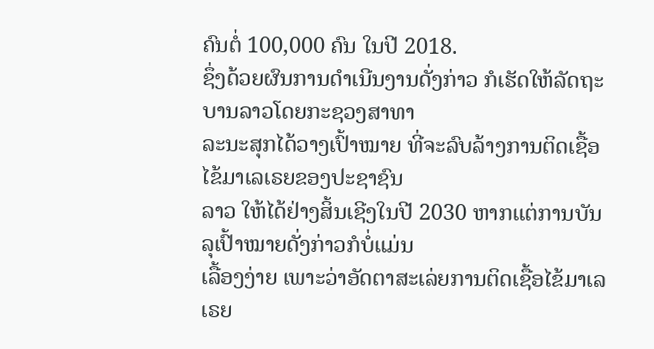ຄົນຕໍ່ 100,000 ຄົນ ໃນປີ 2018.
ຊຶ່ງດ້ວຍຜົນການດຳເນີນງານດັ່ງກ່າວ ກໍເຮັດໃຫ້ລັດຖະບານລາວໂດຍກະຊວງສາທາ
ລະນະສຸກໄດ້ວາງເປົ້າໝາຍ ທີ່ຈະລົບລ້າງການຕິດເຊື້ອໄຂ້ມາເລເຣຍຂອງປະຊາຊົນ
ລາວ ໃຫ້ໄດ້ຢ່າງສິ້ນເຊີງໃນປີ 2030 ຫາກແຕ່ການບັນລຸເປົ້າໝາຍດັ່ງກ່າວກໍບໍ່ແມ່ນ
ເລື້ອງງ່າຍ ເພາະວ່າອັດຕາສະເລ່ຍການຕິດເຊື້ອໄຂ້ມາເລເຣຍ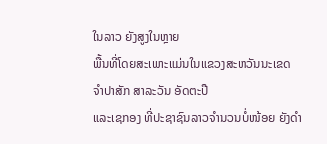ໃນລາວ ຍັງສູງໃນຫຼາຍ
ພື້ນທີ່ໂດຍສະເພາະແມ່ນໃນແຂວງສະຫວັນນະເຂດ ຈຳປາສັກ ສາລະວັນ ອັດຕະປື
ແລະເຊກອງ ທີ່ປະຊາຊົນລາວຈຳນວນບໍ່ໜ້ອຍ ຍັງດຳ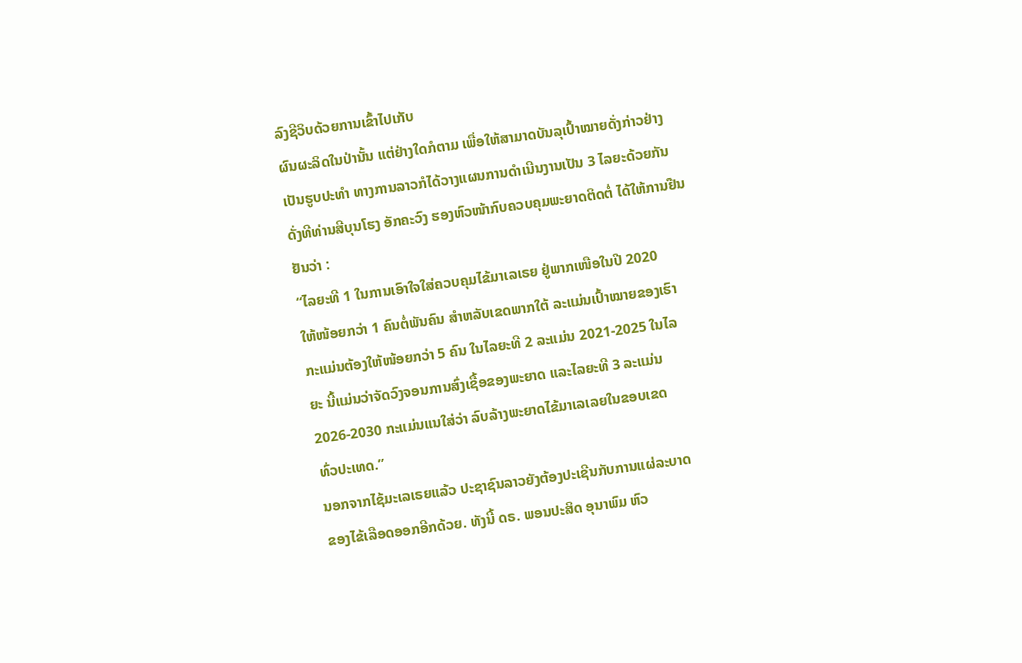ລົງຊີວິບດ້ວຍການເຂົ້າໄປເກັບ
ຜົນຜະລິດໃນປ່ານັ້ນ ແຕ່ຢ່າງໃດກໍຕາມ ເພື່ອໃຫ້ສາມາດບັນລຸເປົ້າໝາຍດັ່ງກ່າວຢ່າງ
ເປັນຮູບປະທຳ ທາງການລາວກໍໄດ້ວາງແຜນການດຳເນີນງານເປັນ 3 ໄລຍະດ້ວຍກັນ
ດັ່ງທີທ່ານສີບຸນໂຮງ ອັກຄະວົງ ຮອງຫົວໜ້າກົບຄວບຄຸມພະຍາດຕິດຕໍ່ ໄດ້ໃຫ້ການຢືນ
ຢັນວ່າ :
“ໄລຍະທີ 1 ໃນການເອົາໃຈໃສ່ຄວບຄຸມໄຂ້ມາເລເຣຍ ຢູ່ພາກເໜືອໃນປີ 2020
ໃຫ້ໜ້ອຍກວ່າ 1 ຄົນຕໍ່ພັນຄົນ ສຳຫລັບເຂດພາກໃຕ້ ລະແມ່ນເປົ້າໝາຍຂອງເຮົາ
ກະແມ່ນຕ້ອງໃຫ້ໜ້ອຍກວ່າ 5 ຄົນ ໃນໄລຍະທີ 2 ລະແມ່ນ 2021-2025 ໃນໄລ
ຍະ ນີ້ແມ່ນວ່າຈັດວົງຈອນການສົ່ງເຊື້ອຂອງພະຍາດ ແລະໄລຍະທີ 3 ລະແມ່ນ
2026-2030 ກະແມ່ນແນໃສ່ວ່າ ລົບລ້າງພະຍາດໄຂ້ມາເລເລຍໃນຂອບເຂດ
ທົ່ວປະເທດ.”
ນອກຈາກໄຊ້ມະເລເຣຍແລ້ວ ປະຊາຊົນລາວຍັງຕ້ອງປະເຊີນກັບການແຜ່ລະບາດ
ຂອງໄຂ້ເລືອດອອກອີກດ້ວຍ. ທັງນີ້ ດຣ. ພອນປະສິດ ອຸນາພົມ ຫົວ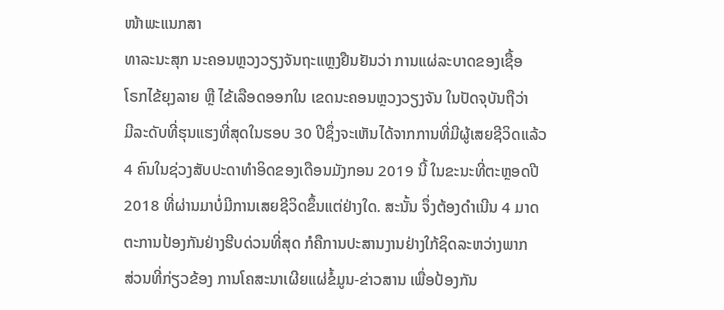ໜ້າພະແນກສາ
ທາລະນະສຸກ ນະຄອນຫຼວງວຽງຈັນຖະແຫຼງຢືນຢັນວ່າ ການແຜ່ລະບາດຂອງເຊື້ອ
ໂຣກໄຂ້ຍຸງລາຍ ຫຼື ໄຂ້ເລືອດອອກໃນ ເຂດນະຄອນຫຼວງວຽງຈັນ ໃນປັດຈຸບັນຖືວ່າ
ມີລະດັບທີ່ຮຸນແຮງທີ່ສຸດໃນຮອບ 30 ປີຊຶ່ງຈະເຫັນໄດ້ຈາກການທີ່ມີຜູ້ເສຍຊີວິດແລ້ວ
4 ຄົນໃນຊ່ວງສັບປະດາທຳອິດຂອງເດືອນມັງກອນ 2019 ນີ້ ໃນຂະນະທີ່ຕະຫຼອດປີ
2018 ທີ່ຜ່ານມາບໍ່ມີການເສຍຊີວິດຂຶ້ນແຕ່ຢ່າງໃດ. ສະນັ້ນ ຈຶ່ງຕ້ອງດຳເນີນ 4 ມາດ
ຕະການປ້ອງກັນຢ່າງຮີບດ່ວນທີ່ສຸດ ກໍຄືການປະສານງານຢ່າງໃກ້ຊິດລະຫວ່າງພາກ
ສ່ວນທີ່ກ່ຽວຂ້ອງ ການໂຄສະນາເຜີຍແຜ່ຂໍ້ມູນ-ຂ່າວສານ ເພື່ອປ້ອງກັນ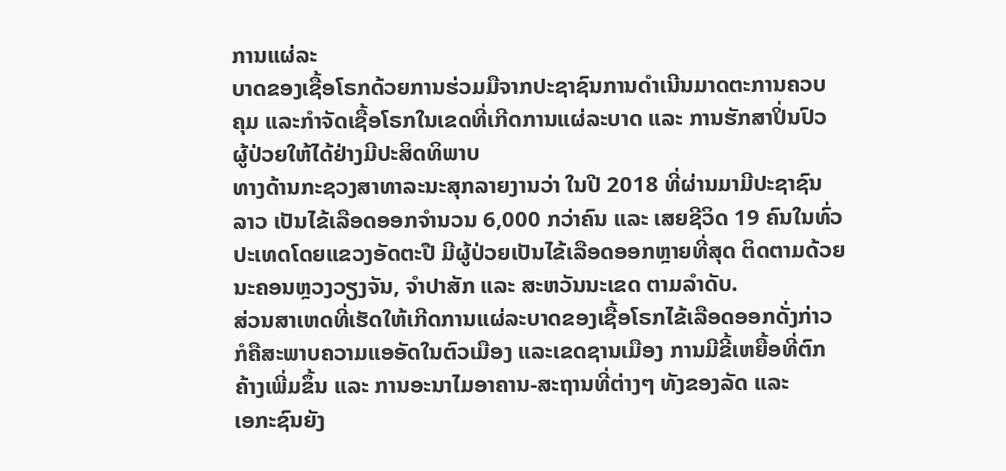ການແຜ່ລະ
ບາດຂອງເຊື້ອໂຣກດ້ວຍການຮ່ວມມືຈາກປະຊາຊົນການດຳເນີນມາດຕະການຄວບ
ຄຸມ ແລະກຳຈັດເຊື້ອໂຣກໃນເຂດທີ່ເກີດການແຜ່ລະບາດ ແລະ ການຮັກສາປິ່ນປົວ
ຜູ້ປ່ວຍໃຫ້ໄດ້ຢ່າງມີປະສິດທິພາບ
ທາງດ້ານກະຊວງສາທາລະນະສຸກລາຍງານວ່າ ໃນປີ 2018 ທີ່ຜ່ານມາມີປະຊາຊົນ
ລາວ ເປັນໄຂ້ເລືອດອອກຈຳນວນ 6,000 ກວ່າຄົນ ແລະ ເສຍຊີວິດ 19 ຄົນໃນທົ່ວ
ປະເທດໂດຍແຂວງອັດຕະປື ມີຜູ້ປ່ວຍເປັນໄຂ້ເລືອດອອກຫຼາຍທີ່ສຸດ ຕິດຕາມດ້ວຍ
ນະຄອນຫຼວງວຽງຈັນ, ຈຳປາສັກ ແລະ ສະຫວັນນະເຂດ ຕາມລຳດັບ.
ສ່ວນສາເຫດທີ່ເຮັດໃຫ້ເກີດການແຜ່ລະບາດຂອງເຊື້ອໂຣກໄຂ້ເລືອດອອກດັ່ງກ່າວ
ກໍຄືສະພາບຄວາມແອອັດໃນຕົວເມືອງ ແລະເຂດຊານເມືອງ ການມີຂີ້ເຫຍື້ອທີ່ຕົກ
ຄ້າງເພີ່ມຂຶ້ນ ແລະ ການອະນາໄມອາຄານ-ສະຖານທີ່ຕ່າງໆ ທັງຂອງລັດ ແລະ
ເອກະຊົນຍັງ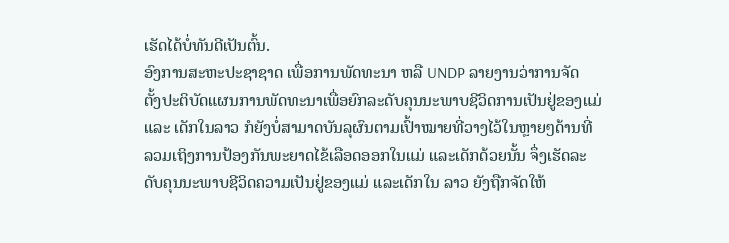ເຮັດໄດ້ບໍ່ທັນດີເປັນຕົ້ນ.
ອົງການສະຫະປະຊາຊາດ ເພື່ອການພັດທະນາ ຫລື UNDP ລາຍງານວ່າການຈັດ
ຕັ້ງປະຕິບັດແຜນການພັດທະນາເພື່ອຍົກລະດັບຄຸນນະພາບຊີວິດການເປັນຢູ່ຂອງແມ່
ແລະ ເດັກໃນລາວ ກໍຍັງບໍ່ສາມາດບັນລຸຜົນຕາມເປົ້າໝາຍທີ່ວາງໄວ້ໃນຫຼາຍໆດ້ານທີ່
ລວມເຖິງການປ້ອງກັນພະຍາດໄຂ້ເລືອດອອກໃນແມ່ ແລະເດັກດ້ວຍນັ້ນ ຈຶ່ງເຮັດລະ
ດັບຄຸນນະພາບຊີວິດຄວາມເປັນຢູ່ຂອງແມ່ ແລະເດັກໃນ ລາວ ຍັງຖືກຈັດໃຫ້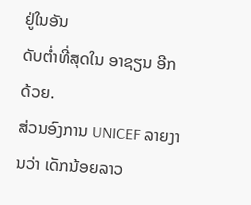ຢູ່ໃນອັນ
ດັບຕ່ຳທີ່ສຸດໃນ ອາຊຽນ ອີກດ້ວຍ.
ສ່ວນອົງການ UNICEF ລາຍງານວ່າ ເດັກນ້ອຍລາວ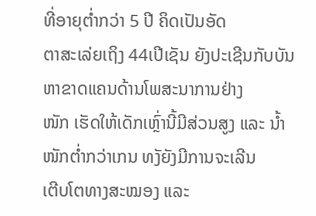ທີ່ອາຍຸຕ່ຳກວ່າ 5 ປີ ຄິດເປັນອັດ
ຕາສະເລ່ຍເຖິງ 44ເປີເຊັນ ຍັງປະເຊີນກັບບັນຫາຂາດແຄນດ້ານໂພສະນາການຢ່າງ
ໜັກ ເຮັດໃຫ້ເດັກເຫຼົ່ານີ້ມີສ່ວນສູງ ແລະ ນ້ຳໜັກຕ່ຳກວ່າເກນ ທງັຍັງມີການຈະເລີນ
ເຕີບໂຕທາງສະໝອງ ແລະ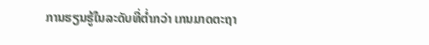ການຮຽນຮູ້ໃນລະດັບທີ່ຕ່ຳກວ່າ ເກນມາດຕະຖາ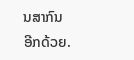ນສາກົນ
ອີກດ້ວຍ.